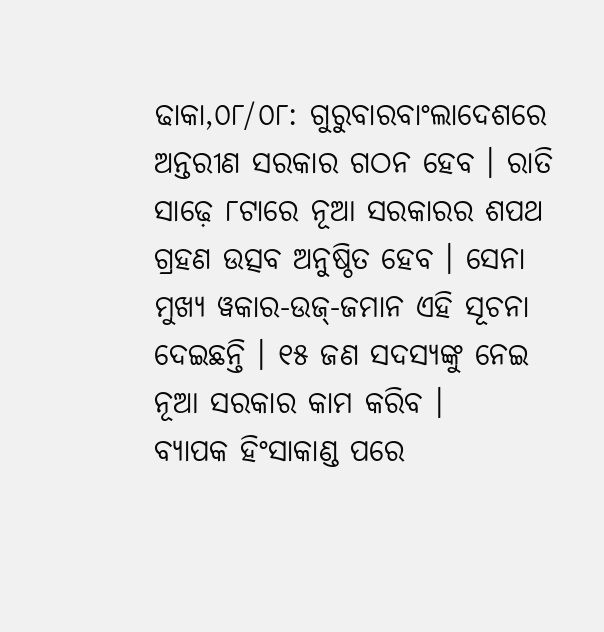ଢାକା,୦୮/୦୮: ଗୁରୁବାରବାଂଲାଦେଶରେ ଅନ୍ତରୀଣ ସରକାର ଗଠନ ହେବ । ରାତି ସାଢ଼େ ୮ଟାରେ ନୂଆ ସରକାରର ଶପଥ ଗ୍ରହଣ ଉତ୍ସବ ଅନୁଷ୍ଠିତ ହେବ । ସେନା ମୁଖ୍ୟ ୱକାର-ଉଜ୍-ଜମାନ ଏହି ସୂଚନା ଦେଇଛନ୍ତି । ୧୫ ଜଣ ସଦସ୍ୟଙ୍କୁ ନେଇ ନୂଆ ସରକାର କାମ କରିବ ।
ବ୍ୟାପକ ହିଂସାକାଣ୍ଡ ପରେ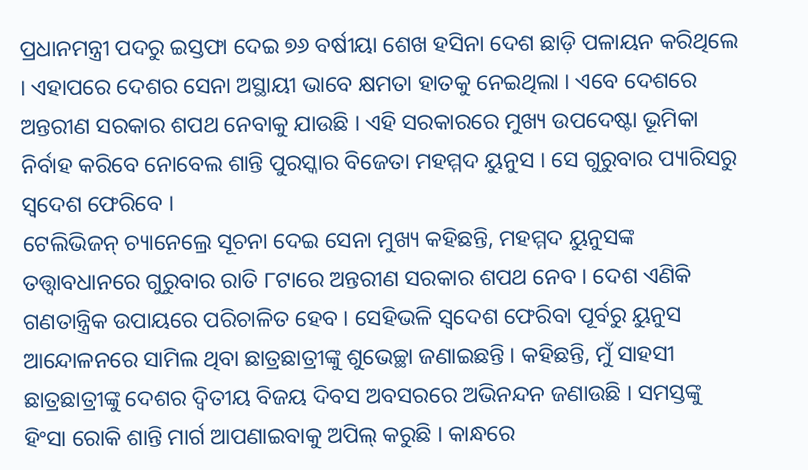ପ୍ରଧାନମନ୍ତ୍ରୀ ପଦରୁ ଇସ୍ତଫା ଦେଇ ୭୬ ବର୍ଷୀୟା ଶେଖ ହସିନା ଦେଶ ଛାଡ଼ି ପଳାୟନ କରିଥିଲେ । ଏହାପରେ ଦେଶର ସେନା ଅସ୍ଥାୟୀ ଭାବେ କ୍ଷମତା ହାତକୁ ନେଇଥିଲା । ଏବେ ଦେଶରେ ଅନ୍ତରୀଣ ସରକାର ଶପଥ ନେବାକୁ ଯାଉଛି । ଏହି ସରକାରରେ ମୁଖ୍ୟ ଉପଦେଷ୍ଟା ଭୂମିକା ନିର୍ବାହ କରିବେ ନୋବେଲ ଶାନ୍ତି ପୁରସ୍କାର ବିଜେତା ମହମ୍ମଦ ୟୁନୁସ । ସେ ଗୁରୁବାର ପ୍ୟାରିସରୁ ସ୍ୱଦେଶ ଫେରିବେ ।
ଟେଲିଭିଜନ୍ ଚ୍ୟାନେଲ୍ରେ ସୂଚନା ଦେଇ ସେନା ମୁଖ୍ୟ କହିଛନ୍ତି, ମହମ୍ମଦ ୟୁନୁସଙ୍କ ତତ୍ତ୍ୱାବଧାନରେ ଗୁରୁବାର ରାତି ୮ଟାରେ ଅନ୍ତରୀଣ ସରକାର ଶପଥ ନେବ । ଦେଶ ଏଣିକି ଗଣତାନ୍ତ୍ରିକ ଉପାୟରେ ପରିଚାଳିତ ହେବ । ସେହିଭଳି ସ୍ୱଦେଶ ଫେରିବା ପୂର୍ବରୁ ୟୁନୁସ ଆନ୍ଦୋଳନରେ ସାମିଲ ଥିବା ଛାତ୍ରଛାତ୍ରୀଙ୍କୁ ଶୁଭେଚ୍ଛା ଜଣାଇଛନ୍ତି । କହିଛନ୍ତି, ମୁଁ ସାହସୀ ଛାତ୍ରଛାତ୍ରୀଙ୍କୁ ଦେଶର ଦ୍ୱିତୀୟ ବିଜୟ ଦିବସ ଅବସରରେ ଅଭିନନ୍ଦନ ଜଣାଉଛି । ସମସ୍ତଙ୍କୁ ହିଂସା ରୋକି ଶାନ୍ତି ମାର୍ଗ ଆପଣାଇବାକୁ ଅପିଲ୍ କରୁଛି । କାନ୍ଧରେ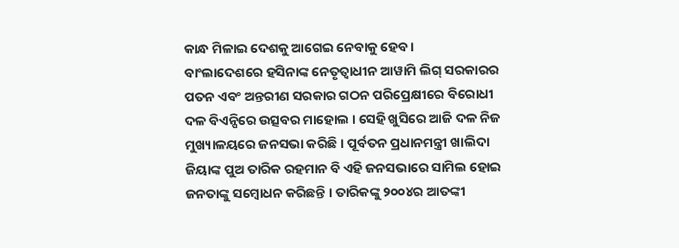କାନ୍ଧ ମିଳାଇ ଦେଶକୁ ଆଗେଇ ନେବାକୁ ହେବ ।
ବାଂଲାଦେଶରେ ହସିନାଙ୍କ ନେତୃତ୍ୱାଧୀନ ଆୱାମି ଲିଗ୍ ସରକାରର ପତନ ଏବଂ ଅନ୍ତରୀଣ ସରକାର ଗଠନ ପରିପ୍ରେକ୍ଷୀରେ ବିରୋଧୀ ଦଳ ବିଏନ୍ପିରେ ଉତ୍ସବର ମାହୋଲ । ସେହି ଖୁସିରେ ଆଜି ଦଳ ନିଜ ମୁଖ୍ୟାଳୟରେ ଜନସଭା କରିଛି । ପୂର୍ବତନ ପ୍ରଧାନମନ୍ତ୍ରୀ ଖାଲିଦା ଜିୟାଙ୍କ ପୁଅ ତାରିକ ରହମାନ ବି ଏହି ଜନସଭାରେ ସାମିଲ ହୋଇ ଜନତାଙ୍କୁ ସମ୍ବୋଧନ କରିଛନ୍ତି । ତାରିକଙ୍କୁ ୨୦୦୪ର ଆତଙ୍କୀ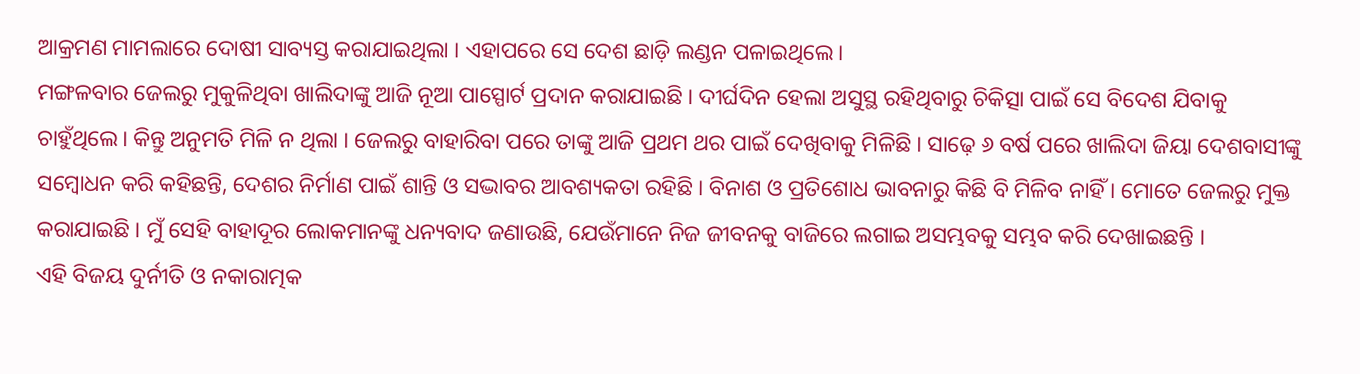ଆକ୍ରମଣ ମାମଲାରେ ଦୋଷୀ ସାବ୍ୟସ୍ତ କରାଯାଇଥିଲା । ଏହାପରେ ସେ ଦେଶ ଛାଡ଼ି ଲଣ୍ଡନ ପଳାଇଥିଲେ।
ମଙ୍ଗଳବାର ଜେଲରୁ ମୁକୁଳିଥିବା ଖାଲିଦାଙ୍କୁ ଆଜି ନୂଆ ପାସ୍ପୋର୍ଟ ପ୍ରଦାନ କରାଯାଇଛି । ଦୀର୍ଘଦିନ ହେଲା ଅସୁସ୍ଥ ରହିଥିବାରୁ ଚିକିତ୍ସା ପାଇଁ ସେ ବିଦେଶ ଯିବାକୁ ଚାହୁଁଥିଲେ। କିନ୍ତୁ ଅନୁମତି ମିଳି ନ ଥିଲା । ଜେଲରୁ ବାହାରିବା ପରେ ତାଙ୍କୁ ଆଜି ପ୍ରଥମ ଥର ପାଇଁ ଦେଖିବାକୁ ମିଳିଛି । ସାଢ଼େ ୬ ବର୍ଷ ପରେ ଖାଲିଦା ଜିୟା ଦେଶବାସୀଙ୍କୁ ସମ୍ବୋଧନ କରି କହିଛନ୍ତି, ଦେଶର ନିର୍ମାଣ ପାଇଁ ଶାନ୍ତି ଓ ସଦ୍ଭାବର ଆବଶ୍ୟକତା ରହିଛି । ବିନାଶ ଓ ପ୍ରତିଶୋଧ ଭାବନାରୁ କିଛି ବି ମିଳିବ ନାହିଁ । ମୋତେ ଜେଲରୁ ମୁକ୍ତ କରାଯାଇଛି । ମୁଁ ସେହି ବାହାଦୂର ଲୋକମାନଙ୍କୁ ଧନ୍ୟବାଦ ଜଣାଉଛି, ଯେଉଁମାନେ ନିଜ ଜୀବନକୁ ବାଜିରେ ଲଗାଇ ଅସମ୍ଭବକୁ ସମ୍ଭବ କରି ଦେଖାଇଛନ୍ତି ।
ଏହି ବିଜୟ ଦୁର୍ନୀତି ଓ ନକାରାତ୍ମକ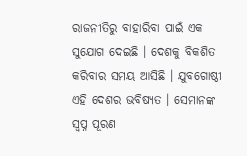ରାଜନୀତିରୁ ବାହାରିବା ପାଇଁ ଏକ ସୁଯୋଗ ଦେଇଛି । ଦେଶକୁ ବିକଶିତ କରିବାର ସମୟ ଆସିଛି । ଯୁବଗୋଷ୍ଠୀ ଏହି ଦେଶର ଭବିଷ୍ୟତ । ସେମାନଙ୍କ ସ୍ୱପ୍ନ ପୂରଣ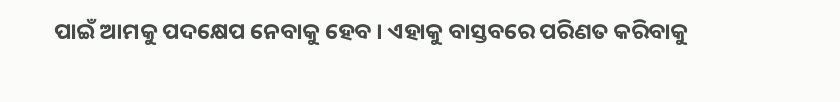ପାଇଁ ଆମକୁ ପଦକ୍ଷେପ ନେବାକୁ ହେବ । ଏହାକୁ ବାସ୍ତବରେ ପରିଣତ କରିବାକୁ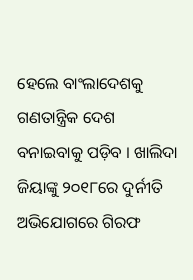ହେଲେ ବାଂଲାଦେଶକୁ ଗଣତାନ୍ତ୍ରିକ ଦେଶ ବନାଇବାକୁ ପଡ଼ିବ । ଖାଲିଦା ଜିୟାଙ୍କୁ ୨୦୧୮ରେ ଦୁର୍ନୀତି ଅଭିଯୋଗରେ ଗିରଫ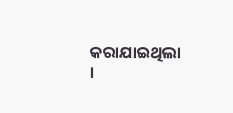କରାଯାଇଥିଲା ।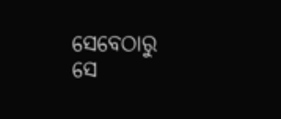ସେବେଠାରୁ ସେ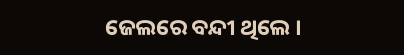ଜେଲରେ ବନ୍ଦୀ ଥିଲେ ।